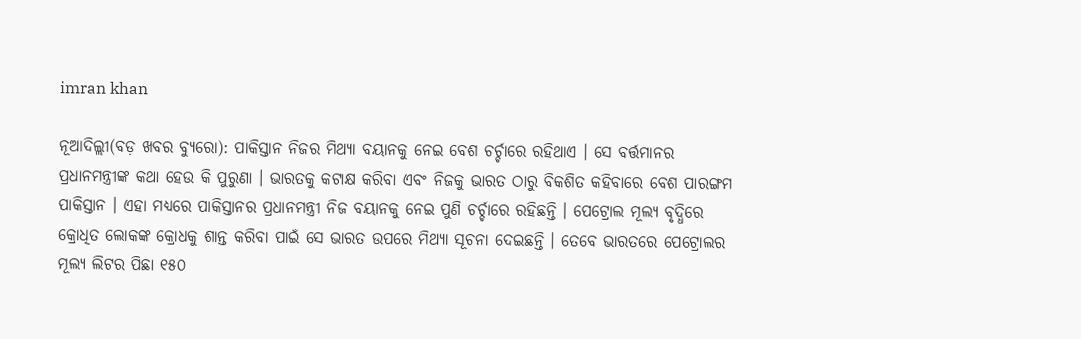imran khan

ନୂଆଦିଲ୍ଲୀ(ବଡ଼ ଖବର ବ୍ୟୁରୋ): ପାକିସ୍ତାନ ନିଜର ମିଥ୍ୟା ବୟାନକୁ ନେଇ ବେଶ ଚର୍ଚ୍ଚାରେ ରହିଥାଏ । ସେ ବର୍ତ୍ତମାନର ପ୍ରଧାନମନ୍ତ୍ରୀଙ୍କ କଥା ହେଉ କି ପୁରୁଣା । ଭାରତକୁ କଟାକ୍ଷ କରିବା ଏବଂ ନିଜକୁ ଭାରତ ଠାରୁ ବିକଶିତ କହିବାରେ ବେଶ ପାରଙ୍ଗମ ପାକିସ୍ତାନ । ଏହା ମଧ୍ୟରେ ପାକିସ୍ତାନର ପ୍ରଧାନମନ୍ତ୍ରୀ ନିଜ ବୟାନକୁ ନେଇ ପୁଣି ଚର୍ଚ୍ଚାରେ ରହିଛନ୍ତି । ପେଟ୍ରୋଲ ମୂଲ୍ୟ ବୃଦ୍ଧିରେ କ୍ରୋଧିତ ଲୋକଙ୍କ କ୍ରୋଧକୁ ଶାନ୍ତ କରିବା ପାଇଁ ସେ ଭାରତ ଉପରେ ମିଥ୍ୟା ସୂଚନା ଦେଇଛନ୍ତି । ତେବେ ଭାରତରେ ପେଟ୍ରୋଲର ମୂଲ୍ୟ ଲିଟର ପିଛା ୧୫୦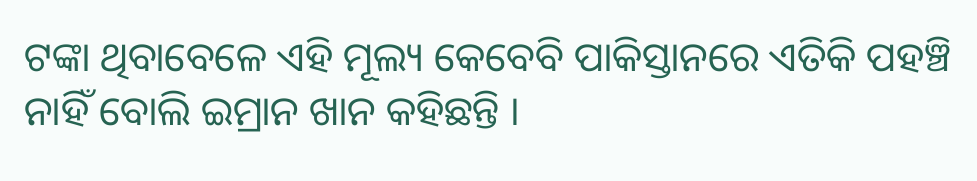ଟଙ୍କା ଥିବାବେଳେ ଏହି ମୂଲ୍ୟ କେବେବି ପାକିସ୍ତାନରେ ଏତିକି ପହଞ୍ଚି ନାହିଁ ବୋଲି ଇମ୍ରାନ ଖାନ କହିଛନ୍ତି ।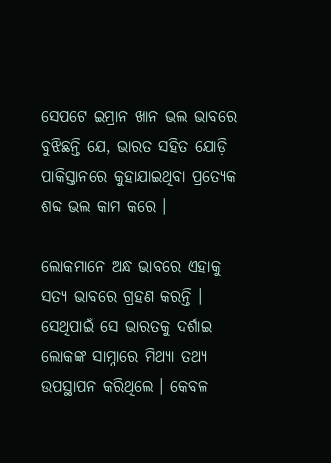ସେପଟେ ଇମ୍ରାନ ଖାନ ଭଲ ଭାବରେ ବୁଝିଛନ୍ତି ଯେ, ଭାରତ ସହିତ ଯୋଡ଼ି ପାକିସ୍ତାନରେ କୁହାଯାଇଥିବା ପ୍ରତ୍ୟେକ ଶବ୍ଦ ଭଲ କାମ କରେ ।

ଲୋକମାନେ ଅନ୍ଧ ଭାବରେ ଏହାକୁ ସତ୍ୟ ଭାବରେ ଗ୍ରହଣ କରନ୍ତି । ସେଥିପାଇଁ ସେ ଭାରତକୁ ଦର୍ଶାଇ ଲୋକଙ୍କ ସାମ୍ନାରେ ମିଥ୍ୟା ତଥ୍ୟ ଉପସ୍ଥାପନ କରିଥିଲେ । କେବଳ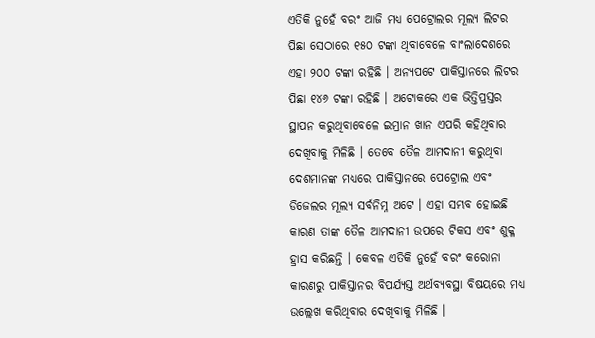ଏତିକି ନୁହେଁ ବରଂ ଆଜି ମଧ୍ୟ ପେଟ୍ରୋଲର ମୂଲ୍ୟ ଲିଟର ପିଛା ସେଠାରେ ୧୫୦ ଟଙ୍କା ଥିବାବେଳେ ବାଂଲାଦେଶରେ ଏହା ୨୦୦ ଟଙ୍କା ରହିଛି । ଅନ୍ୟପଟେ ପାକିସ୍ତାନରେ ଲିଟର ପିଛା ୧୪୬ ଟଙ୍କା ରହିଛି । ଅଟୋକରେ ଏକ ଭିତ୍ତିପ୍ରସ୍ତର ସ୍ଥାପନ କରୁଥିବାବେଳେ ଇମ୍ରାନ ଖାନ ଏପରି କହିଥିବାର ଦେଖିବାକୁ ମିଳିଛି । ତେବେ ତୈଳ ଆମଦାନୀ କରୁଥିବା ଦେଶମାନଙ୍କ ମଧ୍ୟରେ ପାକିସ୍ତାନରେ ପେଟ୍ରୋଲ ଏବଂ ଡିଜେଲର ମୂଲ୍ୟ ସର୍ବନିମ୍ନ ଅଟେ । ଏହା ସମ୍ଭବ ହୋଇଛି କାରଣ ତାଙ୍କ ତୈଳ ଆମଦାନୀ ଉପରେ ଟିକସ ଏବଂ ଶୁକ୍ଳ ହ୍ରାସ କରିଛନ୍ତି । କେବଳ ଏତିକି ନୁହେଁ ବରଂ କରୋନା କାରଣରୁ ପାକିସ୍ତାନର ବିପର୍ଯ୍ୟସ୍ତ ଅର୍ଥବ୍ୟବସ୍ଥା ବିଷୟରେ ମଧ୍ୟ ଉଲ୍ଲେଖ କରିଥିବାର ଦେଖିବାକୁ ମିଳିଛି ।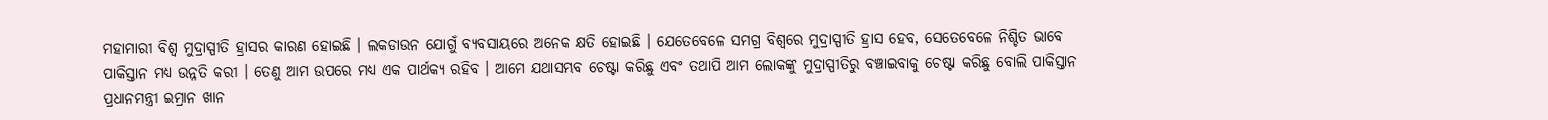ମହାମାରୀ ବିଶ୍ୱ ମୁଦ୍ରାସ୍ପୀତି ହ୍ରାସର କାରଣ ହୋଇଛି । ଲକଡାଉନ ଯୋଗୁଁ ବ୍ୟବସାୟରେ ଅନେକ କ୍ଷତି ହୋଇଛି । ଯେତେବେଳେ ସମଗ୍ର ବିଶ୍ୱରେ ମୁଦ୍ରାସ୍ପୀତି ହ୍ରାସ ହେବ, ସେତେବେଳେ ନିଶ୍ଚିତ ଭାବେ ପାକିସ୍ତାନ ମଧ୍ୟ ଉନ୍ନତି କରୀ । ତେଣୁ ଆମ ଉପରେ ମଧ୍ୟ ଏକ ପାର୍ଥକ୍ୟ ରହିବ । ଆମେ ଯଥାସମ୍ଭବ ଚେଷ୍ଟା କରିଛୁ ଏବଂ ତଥାପି ଆମ ଲୋକଙ୍କୁ ମୁଦ୍ରାସ୍ପୀତିରୁ ବଞ୍ଚାଇବାକୁ ଚେଷ୍ଟା କରିଛୁ ବୋଲି ପାକିସ୍ତାନ ପ୍ରଧାନମନ୍ତ୍ରୀ ଇମ୍ରାନ ଖାନ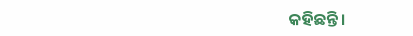କହିଛନ୍ତି ।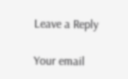Leave a Reply

Your email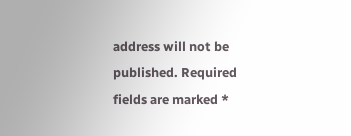address will not be published. Required fields are marked *